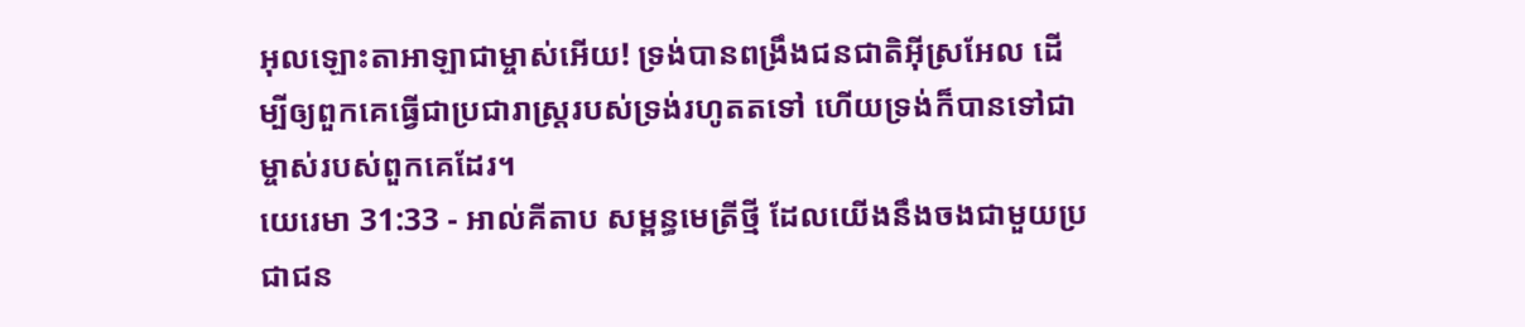អុលឡោះតាអាឡាជាម្ចាស់អើយ! ទ្រង់បានពង្រឹងជនជាតិអ៊ីស្រអែល ដើម្បីឲ្យពួកគេធ្វើជាប្រជារាស្ត្ររបស់ទ្រង់រហូតតទៅ ហើយទ្រង់ក៏បានទៅជាម្ចាស់របស់ពួកគេដែរ។
យេរេមា 31:33 - អាល់គីតាប សម្ពន្ធមេត្រីថ្មី ដែលយើងនឹងចងជាមួយប្រជាជន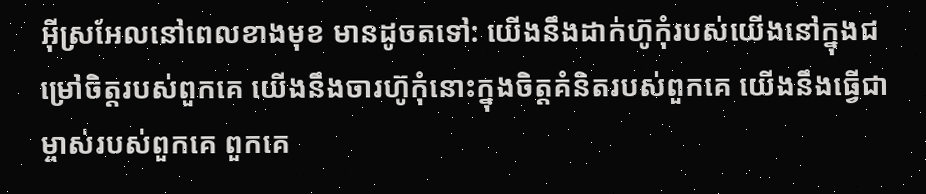អ៊ីស្រអែលនៅពេលខាងមុខ មានដូចតទៅ: យើងនឹងដាក់ហ៊ូកុំរបស់យើងនៅក្នុងជម្រៅចិត្តរបស់ពួកគេ យើងនឹងចារហ៊ូកុំនោះក្នុងចិត្តគំនិតរបស់ពួកគេ យើងនឹងធ្វើជាម្ចាស់របស់ពួកគេ ពួកគេ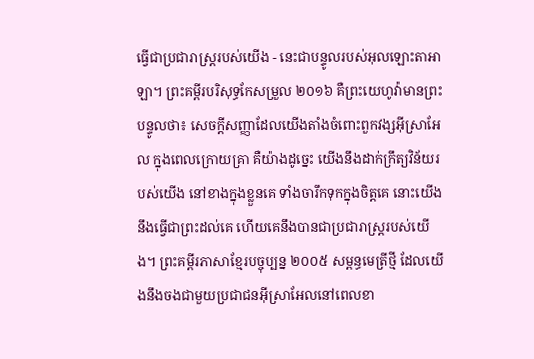ធ្វើជាប្រជារាស្ត្ររបស់យើង - នេះជាបន្ទូលរបស់អុលឡោះតាអាឡា។ ព្រះគម្ពីរបរិសុទ្ធកែសម្រួល ២០១៦ គឺព្រះយេហូវ៉ាមានព្រះបន្ទូលថា៖ សេចក្ដីសញ្ញាដែលយើងតាំងចំពោះពួកវង្សអ៊ីស្រាអែល ក្នុងពេលក្រោយគ្រា គឺយ៉ាងដូច្នេះ យើងនឹងដាក់ក្រឹត្យវិន័យរបស់យើង នៅខាងក្នុងខ្លួនគេ ទាំងចារឹកទុកក្នុងចិត្តគេ នោះយើងនឹងធ្វើជាព្រះដល់គេ ហើយគេនឹងបានជាប្រជារាស្ត្ររបស់យើង។ ព្រះគម្ពីរភាសាខ្មែរបច្ចុប្បន្ន ២០០៥ សម្ពន្ធមេត្រីថ្មី ដែលយើងនឹងចងជាមួយប្រជាជនអ៊ីស្រាអែលនៅពេលខា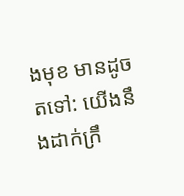ងមុខ មានដូចតទៅ: យើងនឹងដាក់ក្រឹ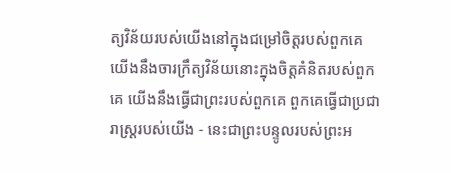ត្យវិន័យរបស់យើងនៅក្នុងជម្រៅចិត្តរបស់ពួកគេ យើងនឹងចារក្រឹត្យវិន័យនោះក្នុងចិត្តគំនិតរបស់ពួកគេ យើងនឹងធ្វើជាព្រះរបស់ពួកគេ ពួកគេធ្វើជាប្រជារាស្ត្ររបស់យើង - នេះជាព្រះបន្ទូលរបស់ព្រះអ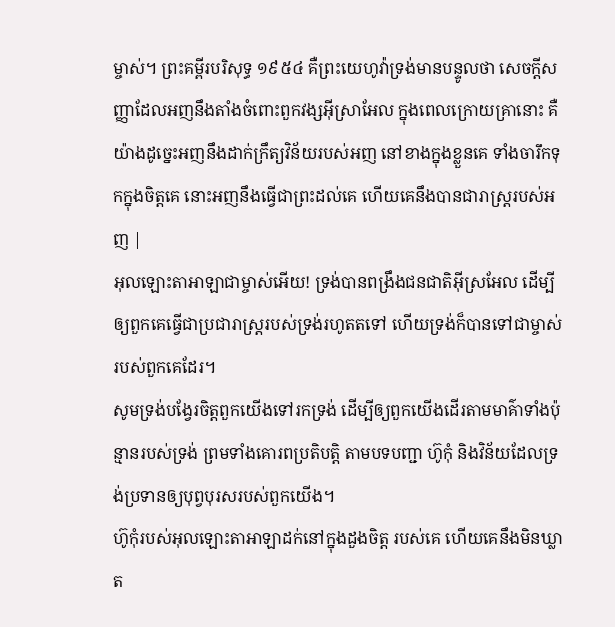ម្ចាស់។ ព្រះគម្ពីរបរិសុទ្ធ ១៩៥៤ គឺព្រះយេហូវ៉ាទ្រង់មានបន្ទូលថា សេចក្ដីសញ្ញាដែលអញនឹងតាំងចំពោះពួកវង្សអ៊ីស្រាអែល ក្នុងពេលក្រោយគ្រានោះ គឺយ៉ាងដូច្នេះអញនឹងដាក់ក្រឹត្យវិន័យរបស់អញ នៅខាងក្នុងខ្លួនគេ ទាំងចារឹកទុកក្នុងចិត្តគេ នោះអញនឹងធ្វើជាព្រះដល់គេ ហើយគេនឹងបានជារាស្ត្ររបស់អញ |
អុលឡោះតាអាឡាជាម្ចាស់អើយ! ទ្រង់បានពង្រឹងជនជាតិអ៊ីស្រអែល ដើម្បីឲ្យពួកគេធ្វើជាប្រជារាស្ត្ររបស់ទ្រង់រហូតតទៅ ហើយទ្រង់ក៏បានទៅជាម្ចាស់របស់ពួកគេដែរ។
សូមទ្រង់បង្វែរចិត្តពួកយើងទៅរកទ្រង់ ដើម្បីឲ្យពួកយើងដើរតាមមាគ៌ាទាំងប៉ុន្មានរបស់ទ្រង់ ព្រមទាំងគោរពប្រតិបត្តិ តាមបទបញ្ជា ហ៊ូកុំ និងវិន័យដែលទ្រង់ប្រទានឲ្យបុព្វបុរសរបស់ពួកយើង។
ហ៊ូកុំរបស់អុលឡោះតាអាឡាដក់នៅក្នុងដួងចិត្ត របស់គេ ហើយគេនឹងមិនឃ្លាត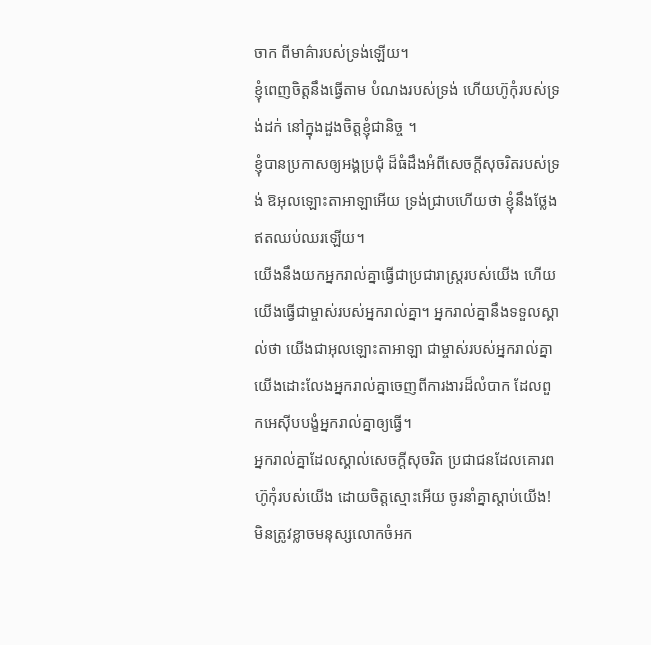ចាក ពីមាគ៌ារបស់ទ្រង់ឡើយ។
ខ្ញុំពេញចិត្តនឹងធ្វើតាម បំណងរបស់ទ្រង់ ហើយហ៊ូកុំរបស់ទ្រង់ដក់ នៅក្នុងដួងចិត្តខ្ញុំជានិច្ច ។
ខ្ញុំបានប្រកាសឲ្យអង្គប្រជុំ ដ៏ធំដឹងអំពីសេចក្ដីសុចរិតរបស់ទ្រង់ ឱអុលឡោះតាអាឡាអើយ ទ្រង់ជ្រាបហើយថា ខ្ញុំនឹងថ្លែងឥតឈប់ឈរឡើយ។
យើងនឹងយកអ្នករាល់គ្នាធ្វើជាប្រជារាស្ត្ររបស់យើង ហើយយើងធ្វើជាម្ចាស់របស់អ្នករាល់គ្នា។ អ្នករាល់គ្នានឹងទទួលស្គាល់ថា យើងជាអុលឡោះតាអាឡា ជាម្ចាស់របស់អ្នករាល់គ្នា យើងដោះលែងអ្នករាល់គ្នាចេញពីការងារដ៏លំបាក ដែលពួកអេស៊ីបបង្ខំអ្នករាល់គ្នាឲ្យធ្វើ។
អ្នករាល់គ្នាដែលស្គាល់សេចក្ដីសុចរិត ប្រជាជនដែលគោរពហ៊ូកុំរបស់យើង ដោយចិត្តស្មោះអើយ ចូរនាំគ្នាស្ដាប់យើង! មិនត្រូវខ្លាចមនុស្សលោកចំអក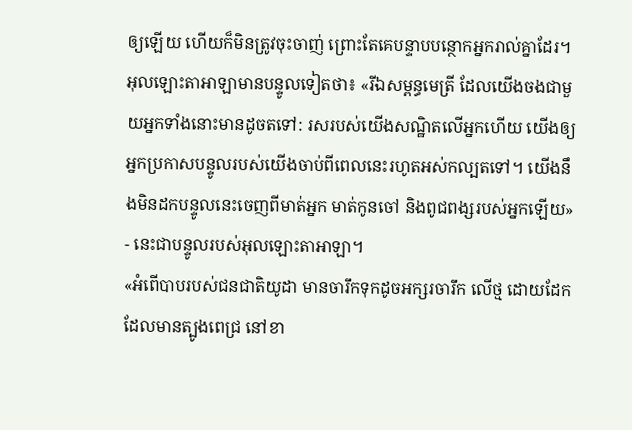ឲ្យឡើយ ហើយក៏មិនត្រូវចុះចាញ់ ព្រោះតែគេបន្ទាបបន្ថោកអ្នករាល់គ្នាដែរ។
អុលឡោះតាអាឡាមានបន្ទូលទៀតថា៖ «រីឯសម្ពន្ធមេត្រី ដែលយើងចងជាមួយអ្នកទាំងនោះមានដូចតទៅ: រសរបស់យើងសណ្ឋិតលើអ្នកហើយ យើងឲ្យអ្នកប្រកាសបន្ទូលរបស់យើងចាប់ពីពេលនេះរហូតអស់កល្បតទៅ។ យើងនឹងមិនដកបន្ទូលនេះចេញពីមាត់អ្នក មាត់កូនចៅ និងពូជពង្សរបស់អ្នកឡើយ» - នេះជាបន្ទូលរបស់អុលឡោះតាអាឡា។
«អំពើបាបរបស់ជនជាតិយូដា មានចារឹកទុកដូចអក្សរចារឹក លើថ្ម ដោយដែកដែលមានត្បូងពេជ្រ នៅខា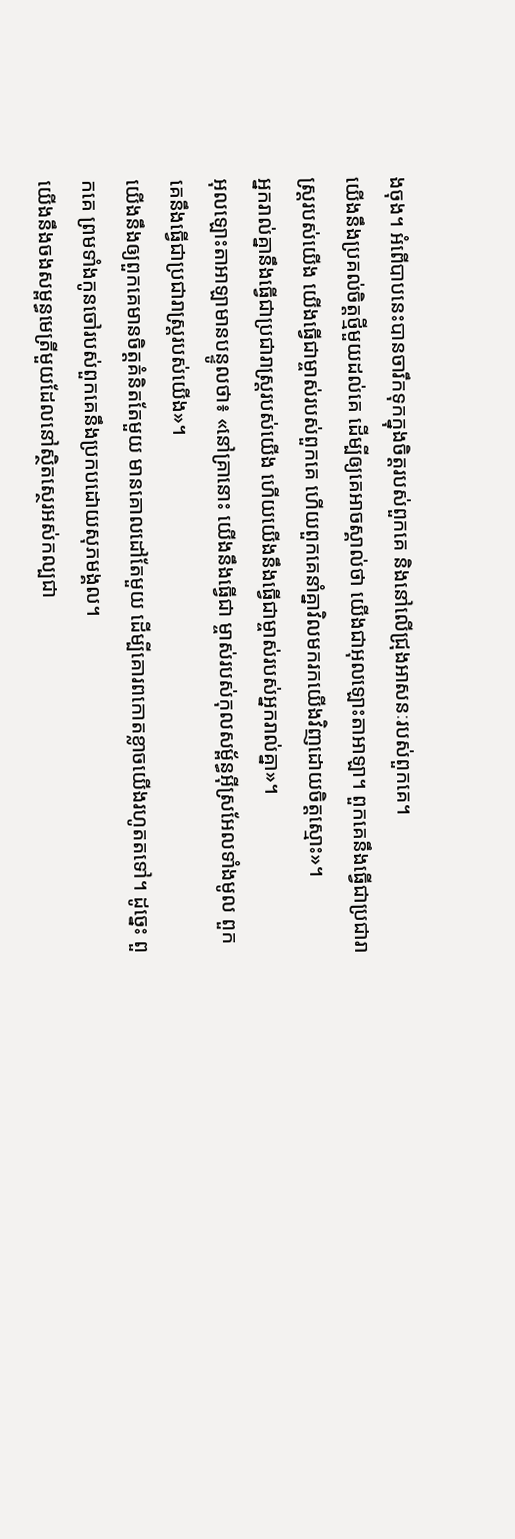ងចុង។ អំពើបាបនេះបានចារឹកទុកក្នុងចិត្តរបស់ពួកគេ និងនៅលើជ្រុងអាសនៈរបស់ពួកគេ។
យើងនឹងប្រគល់ចិត្តថ្មីមួយដល់គេ ដើម្បីឲ្យគេអាចស្គាល់ថា យើងជាអុលឡោះតាអាឡា។ ពួកគេនឹងធ្វើជាប្រជារាស្ត្ររបស់យើង យើងធ្វើជាម្ចាស់របស់ពួកគេ ហើយពួកគេនាំគ្នាវិលមករកយើងវិញដោយចិត្តស្មោះ»។
អ្នករាល់គ្នានឹងធ្វើជាប្រជារាស្ត្ររបស់យើង ហើយយើងនឹងធ្វើជាម្ចាស់របស់អ្នករាល់គ្នា»។
អុលឡោះតាអាឡាមានបន្ទូលថា៖ «នៅគ្រានោះ យើងនឹងធ្វើជា ម្ចាស់របស់កុលសម្ព័ន្ធអ៊ីស្រអែលទាំងមូល ពួកគេនឹងធ្វើជាប្រជារាស្ត្ររបស់យើង»។
យើងនឹងឲ្យពួកគេមានចិត្តគំនិតតែមួយ មានគោលដៅតែមួយ ដើម្បីគោរពកោតខ្លាចយើងរហូតតទៅ។ ដូច្នេះ ពួកគេ ព្រមទាំងកូនចៅរបស់ពួកគេនឹងប្រកបដោយសុភមង្គល។
យើងនឹងចងសម្ពន្ធមេត្រីមួយដែលនៅស្ថិតស្ថេរអស់កល្បជា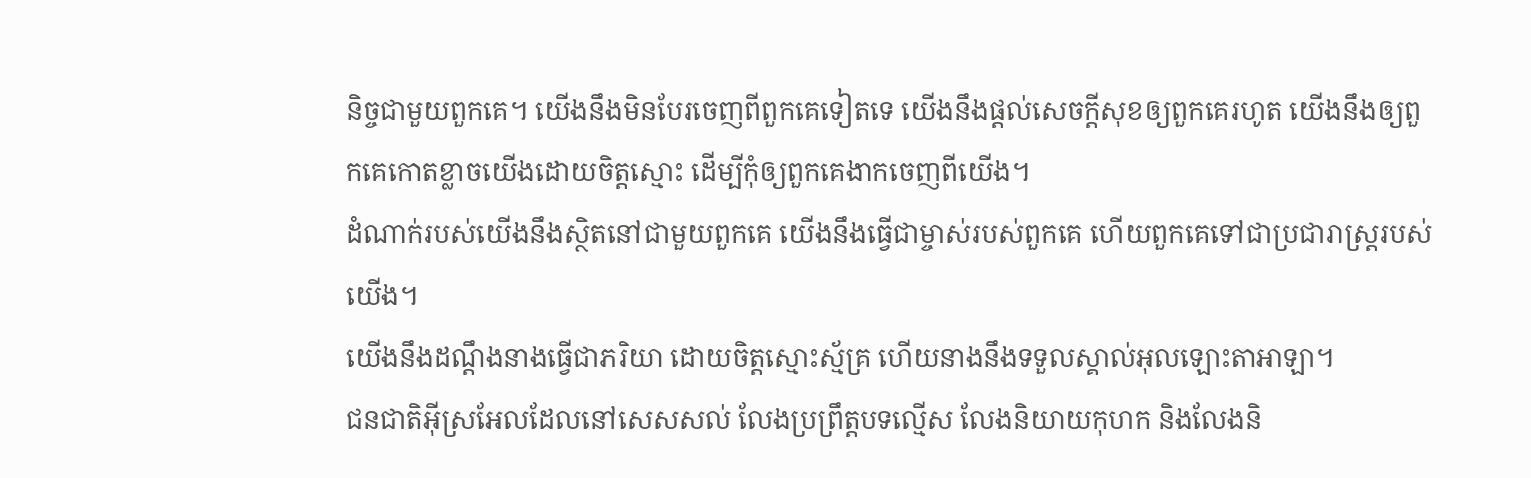និច្ចជាមួយពួកគេ។ យើងនឹងមិនបែរចេញពីពួកគេទៀតទេ យើងនឹងផ្ដល់សេចក្ដីសុខឲ្យពួកគេរហូត យើងនឹងឲ្យពួកគេកោតខ្លាចយើងដោយចិត្តស្មោះ ដើម្បីកុំឲ្យពួកគេងាកចេញពីយើង។
ដំណាក់របស់យើងនឹងស្ថិតនៅជាមួយពួកគេ យើងនឹងធ្វើជាម្ចាស់របស់ពួកគេ ហើយពួកគេទៅជាប្រជារាស្ត្ររបស់យើង។
យើងនឹងដណ្ដឹងនាងធ្វើជាភរិយា ដោយចិត្តស្មោះស្ម័គ្រ ហើយនាងនឹងទទួលស្គាល់អុលឡោះតាអាឡា។
ជនជាតិអ៊ីស្រអែលដែលនៅសេសសល់ លែងប្រព្រឹត្តបទល្មើស លែងនិយាយកុហក និងលែងនិ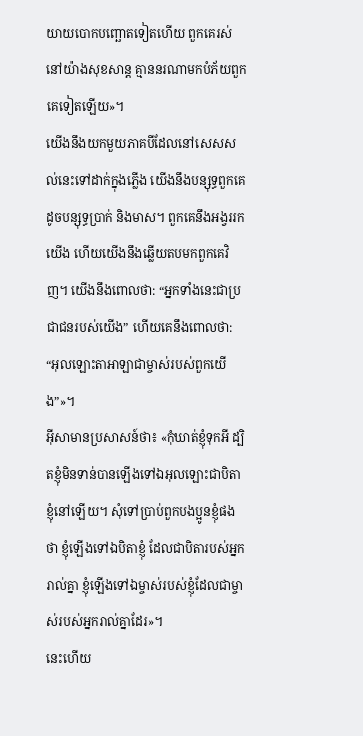យាយបោកបញ្ឆោតទៀតហើយ ពួកគេរស់នៅយ៉ាងសុខសាន្ត គ្មាននរណាមកបំភ័យពួកគេទៀតឡើយ»។
យើងនឹងយកមួយភាគបីដែលនៅសេសសល់នេះទៅដាក់ក្នុងភ្លើង យើងនឹងបន្សុទ្ធពួកគេដូចបន្សុទ្ធប្រាក់ និងមាស។ ពួកគេនឹងអង្វររកយើង ហើយយើងនឹងឆ្លើយតបមកពួកគេវិញ។ យើងនឹងពោលថា: “អ្នកទាំងនេះជាប្រជាជនរបស់យើង” ហើយគេនឹងពោលថា: “អុលឡោះតាអាឡាជាម្ចាស់របស់ពួកយើង”»។
អ៊ីសាមានប្រសាសន៍ថា៖ «កុំឃាត់ខ្ញុំទុកអី ដ្បិតខ្ញុំមិនទាន់បានឡើងទៅឯអុលឡោះជាបិតាខ្ញុំនៅឡើយ។ សុំទៅប្រាប់ពួកបងប្អូនខ្ញុំផងថា ខ្ញុំឡើងទៅឯបិតាខ្ញុំ ដែលជាបិតារបស់អ្នករាល់គ្នា ខ្ញុំឡើងទៅឯម្ចាស់របស់ខ្ញុំដែលជាម្ចាស់របស់អ្នករាល់គ្នាដែរ»។
នេះហើយ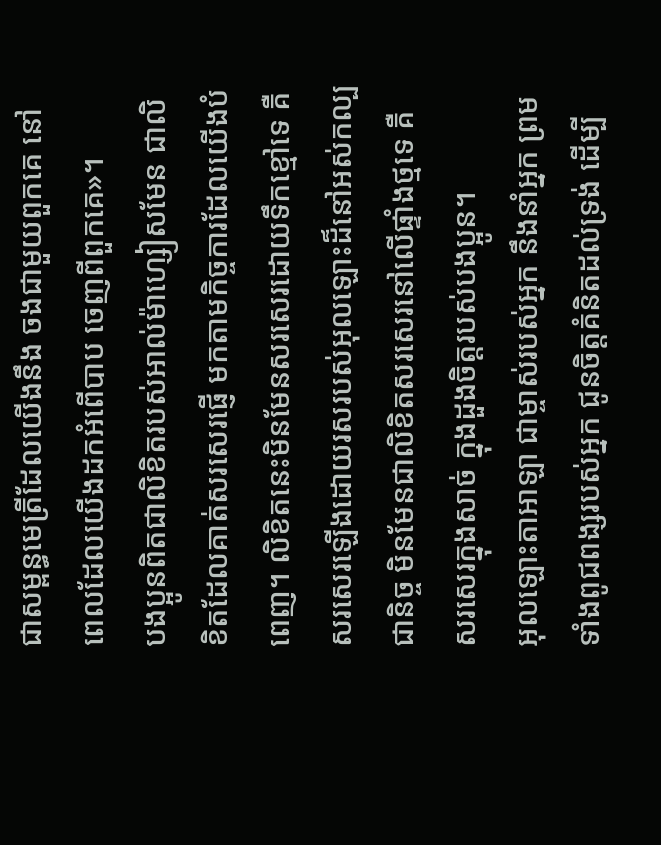ជាសម្ពន្ធមេត្រីដែលយើងនឹង ចងជាមួយពួកគេ នៅពេលដែលយើងដកអំពើបាប ចេញពីពួកគេ»។
បងប្អូនពិតជាលិខិតរបស់អាល់ម៉ាហ្សៀសមែន ជាលិខិតដែលគាត់សរសេរផ្ញើ មកតាមកិច្ចការដែលយើងបំពេញ។ លិខិតនេះមិនមែនសរសេរដោយទឹកខ្មៅទេ គឺសរសេរឡើងដោយរសរបស់អុលឡោះដ៏នៅអស់កល្បជានិច្ច មិនមែនជាលិខិតសរសេរនៅលើផ្ទាំងថ្មទេ គឺសរសេរក្នុងសាច់ ក្នុងដួងចិត្ដរបស់បងប្អូន។
អុលឡោះតាអាឡា ជាម្ចាស់របស់អ្នក នឹងនាំអ្នក ព្រមទាំងពូជពង្សរបស់អ្នក ជូនចិត្តគំនិតដល់ទ្រង់ ដើម្បី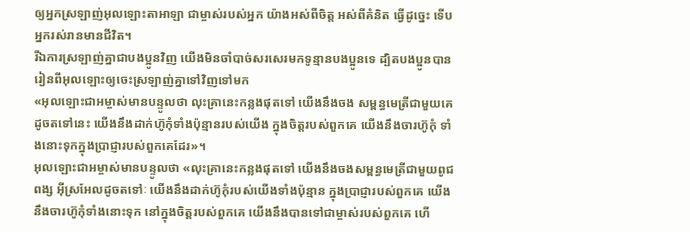ឲ្យអ្នកស្រឡាញ់អុលឡោះតាអាឡា ជាម្ចាស់របស់អ្នក យ៉ាងអស់ពីចិត្ត អស់ពីគំនិត ធ្វើដូច្នេះ ទើបអ្នករស់រានមានជីវិត។
រីឯការស្រឡាញ់គ្នាជាបងប្អូនវិញ យើងមិនចាំបាច់សរសេរមកទូន្មានបងប្អូនទេ ដ្បិតបងប្អូនបានរៀនពីអុលឡោះឲ្យចេះស្រឡាញ់គ្នាទៅវិញទៅមក
«អុលឡោះជាអម្ចាស់មានបន្ទូលថា លុះគ្រានេះកន្លងផុតទៅ យើងនឹងចង សម្ពន្ធមេត្រីជាមួយគេដូចតទៅនេះ យើងនឹងដាក់ហ៊ូកុំទាំងប៉ុន្មានរបស់យើង ក្នុងចិត្ដរបស់ពួកគេ យើងនឹងចារហ៊ូកុំ ទាំងនោះទុកក្នុងប្រាជ្ញារបស់ពួកគេដែរ»។
អុលឡោះជាអម្ចាស់មានបន្ទូលថា «លុះគ្រានេះកន្លងផុតទៅ យើងនឹងចងសម្ពន្ធមេត្រីជាមួយពូជពង្ស អ៊ីស្រអែលដូចតទៅៈ យើងនឹងដាក់ហ៊ូកុំរបស់យើងទាំងប៉ុន្មាន ក្នុងប្រាជ្ញារបស់ពួកគេ យើងនឹងចារហ៊ូកុំទាំងនោះទុក នៅក្នុងចិត្ដរបស់ពួកគេ យើងនឹងបានទៅជាម្ចាស់របស់ពួកគេ ហើ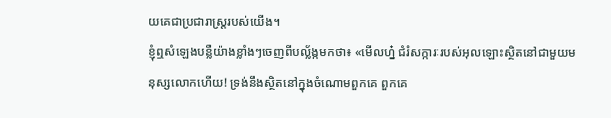យគេជាប្រជារាស្ដ្ររបស់យើង។
ខ្ញុំឮសំឡេងបន្លឺយ៉ាងខ្លាំងៗចេញពីបល្ល័ង្កមកថា៖ «មើលហ្ន៎ ជំរំសក្ការៈរបស់អុលឡោះស្ថិតនៅជាមួយមនុស្សលោកហើយ! ទ្រង់នឹងស្ថិតនៅក្នុងចំណោមពួកគេ ពួកគេ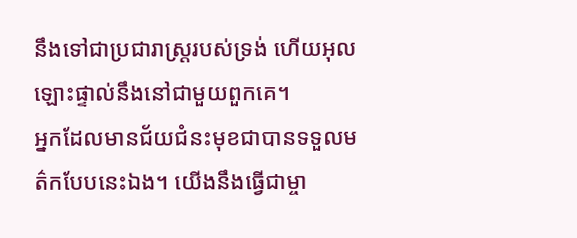នឹងទៅជាប្រជារាស្ដ្ររបស់ទ្រង់ ហើយអុលឡោះផ្ទាល់នឹងនៅជាមួយពួកគេ។
អ្នកដែលមានជ័យជំនះមុខជាបានទទួលមត៌កបែបនេះឯង។ យើងនឹងធ្វើជាម្ចា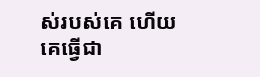ស់របស់គេ ហើយគេធ្វើជា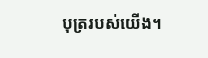បុត្ររបស់យើង។